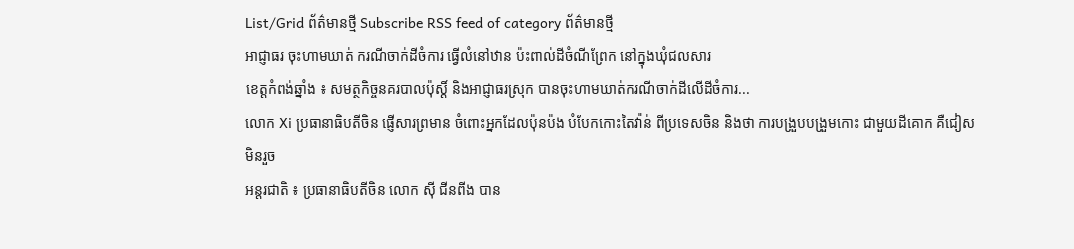List/Grid ព័ត៌មានថ្មី Subscribe RSS feed of category ព័ត៌មានថ្មី
អាជ្ញាធរ ចុះហាមឃាត់ ករណីចាក់ដីចំការ ធ្វើលំនៅឋាន ប៉ះពាល់ដីចំណីព្រែក នៅក្នុងឃុំជលសារ
ខេត្តកំពង់ឆ្នាំង ៖ សមត្ថកិច្ចនគរបាលប៉ុស្តិ៍ និងអាជ្ញាធរស្រុក បានចុះហាមឃាត់ករណីចាក់ដីលើដីចំការ...
លោក Xi ប្រធានាធិបតីចិន ផ្ញើសារព្រមាន ចំពោះអ្នកដែលប៉ុនប៉ង បំបែកកោះតៃវ៉ាន់ ពីប្រទេសចិន និងថា ការបង្រួបបង្រួមកោះ ជាមួយដីគោក គឺជៀសមិនរួច
អន្តរជាតិ ៖ ប្រធានាធិបតីចិន លោក ស៊ី ជីនពីង បាន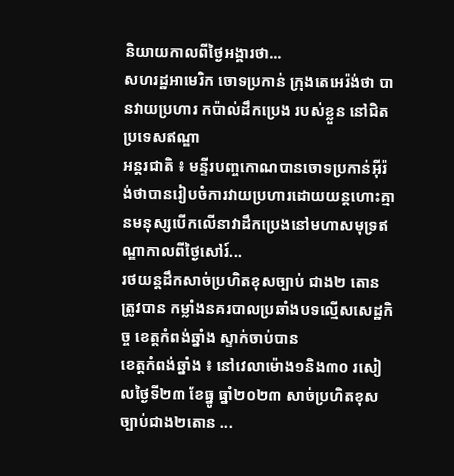និយាយកាលពីថ្ងៃអង្គារថា...
សហរដ្ឋអាមេរិក ចោទប្រកាន់ ក្រុងតេអេរ៉ង់ថា បានវាយប្រហារ កប៉ាល់ដឹកប្រេង របស់ខ្លួន នៅជិតប្រទេសឥណ្ឌា
អន្តរជាតិ ៖ មន្ទីរបញ្ចកោណបានចោទប្រកាន់អ៊ីរ៉ង់ថាបានរៀបចំការវាយប្រហារដោយយន្តហោះគ្មានមនុស្សបើកលើនាវាដឹកប្រេងនៅមហាសមុទ្រឥណ្ឌាកាលពីថ្ងៃសៅរ៍...
រថយន្តដឹកសាច់ប្រហិតខុសច្បាប់ ជាង២ តោន ត្រូវបាន កម្លាំងនគរបាលប្រឆាំងបទល្មើសសេដ្ឋកិច្ច ខេត្តកំពង់ឆ្នាំង ស្ទាក់ចាប់បាន
ខេត្តកំពង់ឆ្នាំង ៖ នៅវេលាម៉ោង១និង៣០ រសៀលថ្ងៃទី២៣ ខែធ្នូ ធ្នាំ២០២៣ សាច់ប្រហិតខុសច្បាប់ជាង២តោន ...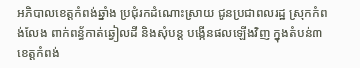អភិបាលខេត្តកំពង់ឆ្នាំង ប្រជុំរកដំណោះស្រាយ ជូនប្រជាពលរដ្ឋ ស្រុកកំពង់លែង ពាក់ពន្ធ័កាត់ឆ្វៀលដី និងសុំបន្ត បង្កើនផលឡើងវិញ ក្នុងតំបន់៣
ខេត្តកំពង់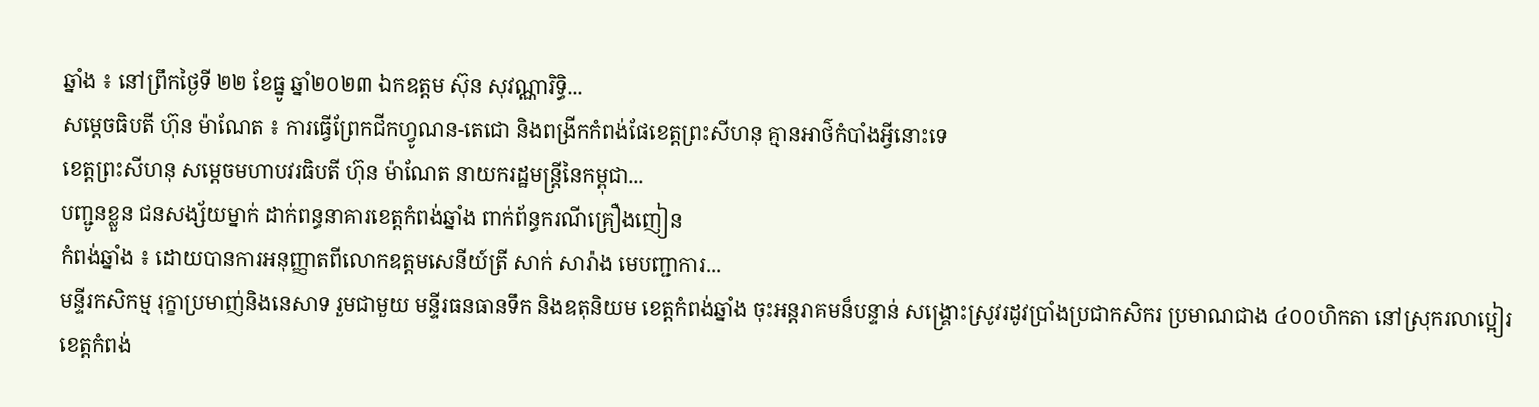ឆ្នាំង ៖ នៅព្រឹកថ្ងៃទី ២២ ខែធ្នូ ឆ្នាំ២០២៣ ឯកឧត្ដម ស៊ុន សុវណ្ណារិទ្ធិ...
សម្តេចធិបតី ហ៊ុន ម៉ាណែត ៖ ការធ្វើព្រែកជីកហ្វូណន-តេជោ និងពង្រីកកំពង់ផែខេត្តព្រះសីហនុ គ្មានអាថ៌កំបាំងអ្វីនោះទេ
ខេត្តព្រះសីហនុ សម្តេចមហាបវរធិបតី ហ៊ុន ម៉ាណែត នាយករដ្ឋមន្ត្រីនៃកម្ពុជា...
បញ្ជូនខ្លួន ជនសង្ស័យម្នាក់ ដាក់ពន្ធនាគារខេត្តកំពង់ឆ្នាំង ពាក់ព័ន្ធករណីគ្រឿងញៀន
កំពង់ឆ្នាំង ៖ ដោយបានការអនុញ្ញាតពីលោកឧត្តមសេនីយ៍ត្រី សាក់ សារ៉ាង មេបញ្ជាការ...
មន្ទីរកសិកម្ម រុក្ខាប្រមាញ់និងនេសាទ រួមជាមួយ មន្ទីរធនធានទឹក និងឧតុនិយម ខេត្តកំពង់ឆ្នាំង ចុះអន្តរាគមន៏បន្ទាន់ សង្គ្រោះស្រូវរដូវប្រាំងប្រជាកសិករ ប្រមាណជាង ៤០០ហិកតា នៅស្រុករលាប្អៀរ
ខេត្តកំពង់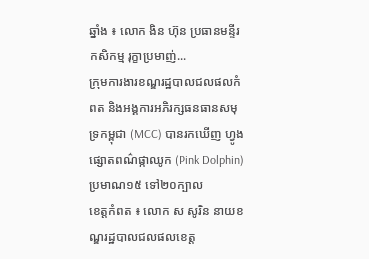ឆ្នាំង ៖ លោក ងិន ហ៊ុន ប្រធានមន្ទីរកសិកម្ម រុក្ខាប្រមាញ់...
ក្រុមការងារខណ្ឌរដ្ឋបាលជលផលកំពត និងអង្គការអភិរក្សធនធានសមុទ្រកម្ពុជា (MCC) បានរកឃើញ ហ្វូងផ្សោតពណ៌ផ្កាឈូក (Pink Dolphin) ប្រមាណ១៥ ទៅ២០ក្បាល
ខេត្តកំពត ៖ លោក ស សូរិន នាយខណ្ឌរដ្ឋបាលជលផលខេត្ត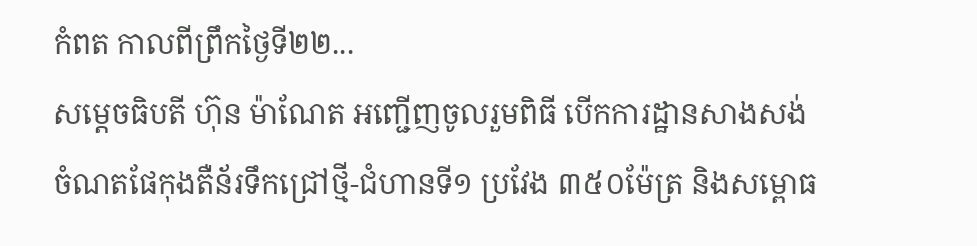កំពត កាលពីព្រឹកថ្ងៃទី២២...
សម្តេចធិបតី ហ៊ុន ម៉ាណែត អញ្ជើញចូលរួមពិធី បើកការដ្ឋានសាងសង់ ចំណតផែកុងតឺន័រទឹកជ្រៅថ្មី-ជំហានទី១ ប្រវែង ៣៥០ម៉ែត្រ និងសម្ពោធ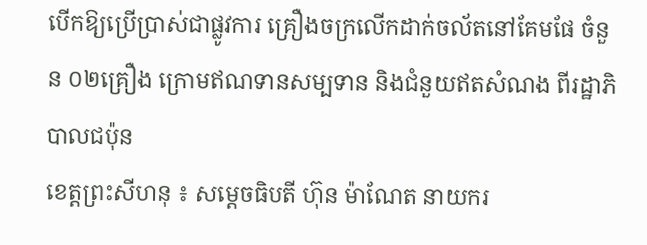បើកឱ្យប្រើប្រាស់ជាផ្លូវការ គ្រឿងចក្រលើកដាក់ចល័តនៅគែមផែ ចំនួន ០២គ្រឿង ក្រោមឥណទានសម្បទាន និងជំនួយឥតសំណង ពីរដ្ឋាភិបាលជប៉ុន
ខេត្តព្រះសីហនុ ៖ សម្តេចធិបតី ហ៊ុន ម៉ាណែត នាយករ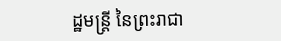ដ្ឋមន្ត្រី នៃព្រះរាជា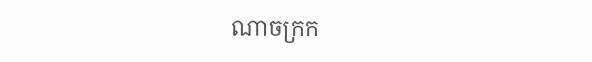ណាចក្រក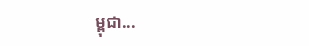ម្ពុជា...